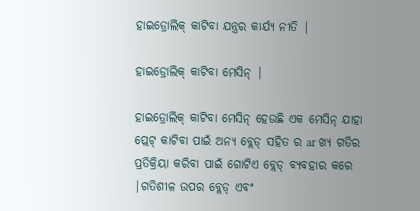ହାଇଡ୍ରୋଲିକ୍ କାଟିବା ଯନ୍ତ୍ରର କାର୍ଯ୍ୟ ନୀତି |

ହାଇଡ୍ରୋଲିକ୍ କାଟିବା ମେସିନ୍ |

ହାଇଡ୍ରୋଲିକ୍ କାଟିବା ମେସିନ୍ ହେଉଛି ଏକ ମେସିନ୍ ଯାହା ପ୍ଲେଟ୍ କାଟିବା ପାଇଁ ଅନ୍ୟ ବ୍ଲେଡ୍ ସହିତ ର ar ଖ୍ୟ ଗତିର ପ୍ରତିକ୍ରିୟା କରିବା ପାଇଁ ଗୋଟିଏ ବ୍ଲେଡ୍ ବ୍ୟବହାର କରେ |ଗତିଶୀଳ ଉପର ବ୍ଲେଡ୍ ଏବଂ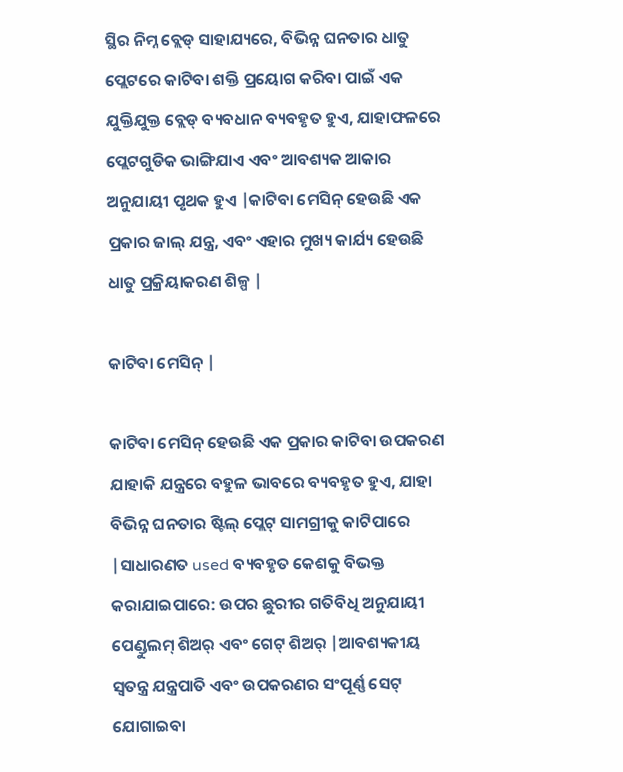ସ୍ଥିର ନିମ୍ନ ବ୍ଲେଡ୍ ସାହାଯ୍ୟରେ, ବିଭିନ୍ନ ଘନତାର ଧାତୁ ପ୍ଲେଟରେ କାଟିବା ଶକ୍ତି ପ୍ରୟୋଗ କରିବା ପାଇଁ ଏକ ଯୁକ୍ତିଯୁକ୍ତ ବ୍ଲେଡ୍ ବ୍ୟବଧାନ ବ୍ୟବହୃତ ହୁଏ, ଯାହାଫଳରେ ପ୍ଲେଟଗୁଡିକ ଭାଙ୍ଗିଯାଏ ଏବଂ ଆବଶ୍ୟକ ଆକାର ଅନୁଯାୟୀ ପୃଥକ ହୁଏ |କାଟିବା ମେସିନ୍ ହେଉଛି ଏକ ପ୍ରକାର ଜାଲ୍ ଯନ୍ତ୍ର, ଏବଂ ଏହାର ମୁଖ୍ୟ କାର୍ଯ୍ୟ ହେଉଛି ଧାତୁ ପ୍ରକ୍ରିୟାକରଣ ଶିଳ୍ପ |

କାଟିବା ମେସିନ୍ |

କାଟିବା ମେସିନ୍ ହେଉଛି ଏକ ପ୍ରକାର କାଟିବା ଉପକରଣ ଯାହାକି ଯନ୍ତ୍ରରେ ବହୁଳ ଭାବରେ ବ୍ୟବହୃତ ହୁଏ, ଯାହା ବିଭିନ୍ନ ଘନତାର ଷ୍ଟିଲ୍ ପ୍ଲେଟ୍ ସାମଗ୍ରୀକୁ କାଟିପାରେ |ସାଧାରଣତ used ବ୍ୟବହୃତ କେଶକୁ ବିଭକ୍ତ କରାଯାଇପାରେ: ଉପର ଛୁରୀର ଗତିବିଧି ଅନୁଯାୟୀ ପେଣ୍ଡୁଲମ୍ ଶିଅର୍ ଏବଂ ଗେଟ୍ ଶିଅର୍ |ଆବଶ୍ୟକୀୟ ସ୍ୱତନ୍ତ୍ର ଯନ୍ତ୍ରପାତି ଏବଂ ଉପକରଣର ସଂପୂର୍ଣ୍ଣ ସେଟ୍ ଯୋଗାଇବା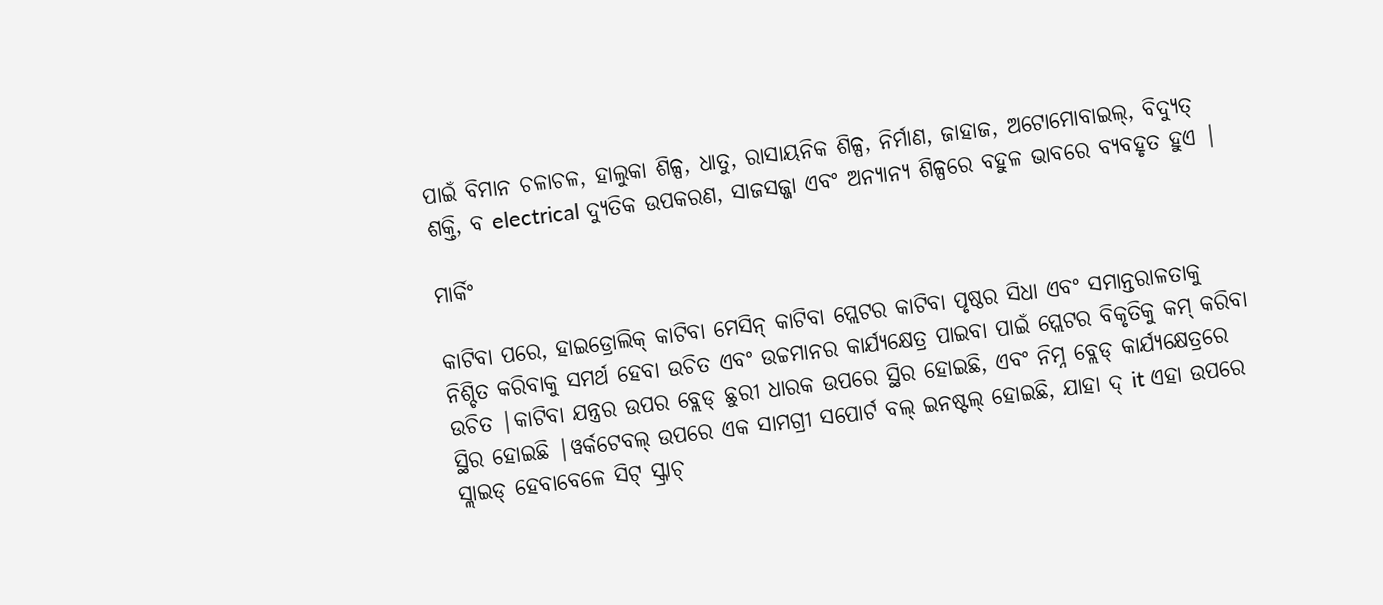ପାଇଁ ବିମାନ ଚଳାଚଳ, ହାଲୁକା ଶିଳ୍ପ, ଧାତୁ, ରାସାୟନିକ ଶିଳ୍ପ, ନିର୍ମାଣ, ଜାହାଜ, ଅଟୋମୋବାଇଲ୍, ବିଦ୍ୟୁତ୍ ଶକ୍ତି, ବ electrical ଦ୍ୟୁତିକ ଉପକରଣ, ସାଜସଜ୍ଜା ଏବଂ ଅନ୍ୟାନ୍ୟ ଶିଳ୍ପରେ ବହୁଳ ଭାବରେ ବ୍ୟବହୃତ ହୁଏ |

ମାର୍କିଂ

କାଟିବା ପରେ, ହାଇଡ୍ରୋଲିକ୍ କାଟିବା ମେସିନ୍ କାଟିବା ପ୍ଲେଟର କାଟିବା ପୃଷ୍ଠର ସିଧା ଏବଂ ସମାନ୍ତରାଳତାକୁ ନିଶ୍ଚିତ କରିବାକୁ ସମର୍ଥ ହେବା ଉଚିତ ଏବଂ ଉଚ୍ଚମାନର କାର୍ଯ୍ୟକ୍ଷେତ୍ର ପାଇବା ପାଇଁ ପ୍ଲେଟର ବିକୃତିକୁ କମ୍ କରିବା ଉଚିତ |କାଟିବା ଯନ୍ତ୍ରର ଉପର ବ୍ଲେଡ୍ ଛୁରୀ ଧାରକ ଉପରେ ସ୍ଥିର ହୋଇଛି, ଏବଂ ନିମ୍ନ ବ୍ଲେଡ୍ କାର୍ଯ୍ୟକ୍ଷେତ୍ରରେ ସ୍ଥିର ହୋଇଛି |ୱର୍କଟେବଲ୍ ଉପରେ ଏକ ସାମଗ୍ରୀ ସପୋର୍ଟ ବଲ୍ ଇନଷ୍ଟଲ୍ ହୋଇଛି, ଯାହା ଦ୍ it ଏହା ଉପରେ ସ୍ଲାଇଡ୍ ହେବାବେଳେ ସିଟ୍ ସ୍କ୍ରାଚ୍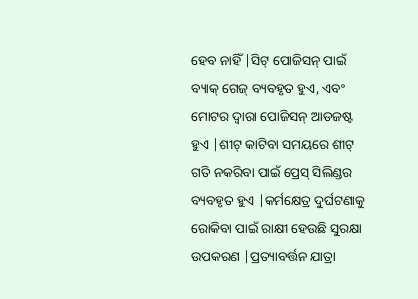ହେବ ନାହିଁ |ସିଟ୍ ପୋଜିସନ୍ ପାଇଁ ବ୍ୟାକ୍ ଗେଜ୍ ବ୍ୟବହୃତ ହୁଏ, ଏବଂ ମୋଟର ଦ୍ୱାରା ପୋଜିସନ୍ ଆଡଜଷ୍ଟ ହୁଏ |ଶୀଟ୍ କାଟିବା ସମୟରେ ଶୀଟ୍ ଗତି ନକରିବା ପାଇଁ ପ୍ରେସ୍ ସିଲିଣ୍ଡର ବ୍ୟବହୃତ ହୁଏ |କର୍ମକ୍ଷେତ୍ର ଦୁର୍ଘଟଣାକୁ ରୋକିବା ପାଇଁ ରାକ୍ଷୀ ହେଉଛି ସୁରକ୍ଷା ଉପକରଣ |ପ୍ରତ୍ୟାବର୍ତ୍ତନ ଯାତ୍ରା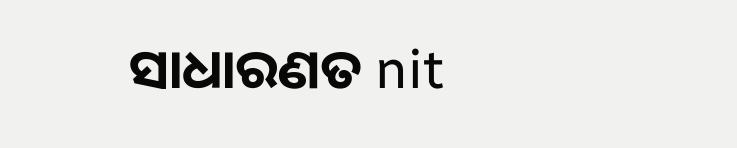ସାଧାରଣତ nit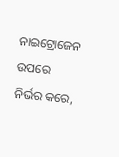ନାଇଟ୍ରୋଜେନ ଉପରେ ନିର୍ଭର କରେ,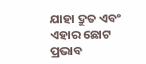ଯାହା ଦ୍ରୁତ ଏବଂ ଏହାର ଛୋଟ ପ୍ରଭାବ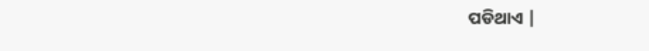ପଡିଥାଏ |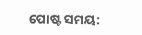ପୋଷ୍ଟ ସମୟ: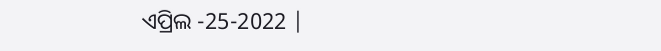ଏପ୍ରିଲ -25-2022 |